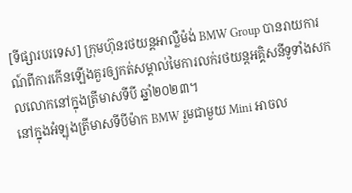[ទីផ្សារបរទេស] ក្រុមហ៊ុនរថយន្តអាល្លឺម៉ង់ BMW Group បានរាយការណ៍ពីការកើនឡើងគួរឲ្យកត់សម្គាល់មៃការលក់រថយន្តអគ្គិសនីទូទាំងសកលលោកនៅក្នុងត្រីមាសទីបី ឆ្នាំ២០២៣។
នៅក្នុងអំឡុងត្រីមាសទីបីម៉ាក BMW រួមជាមួយ Mini អាចល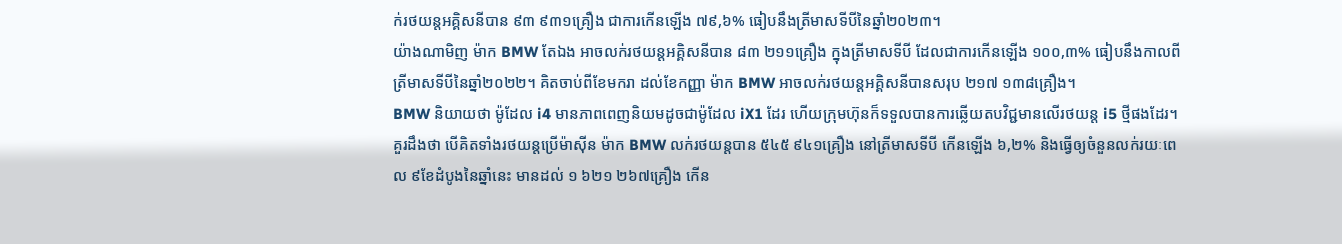ក់រថយន្តអគ្គិសនីបាន ៩៣ ៩៣១គ្រឿង ជាការកើនឡើង ៧៩,៦% ធៀបនឹងត្រីមាសទីបីនៃឆ្នាំ២០២៣។
យ៉ាងណាមិញ ម៉ាក BMW តែឯង អាចលក់រថយន្តអគ្គិសនីបាន ៨៣ ២១១គ្រឿង ក្នុងត្រីមាសទីបី ដែលជាការកើនឡើង ១០០,៣% ធៀបនឹងកាលពីត្រីមាសទីបីនៃឆ្នាំ២០២២។ គិតចាប់ពីខែមករា ដល់ខែកញ្ញា ម៉ាក BMW អាចលក់រថយន្តអគ្គិសនីបានសរុប ២១៧ ១៣៨គ្រឿង។
BMW និយាយថា ម៉ូដែល i4 មានភាពពេញនិយមដូចជាម៉ូដែល iX1 ដែរ ហើយក្រុមហ៊ុនក៏ទទួលបានការឆ្លើយតបវិជ្ជមានលើរថយន្ត i5 ថ្មីផងដែរ។
គួរដឹងថា បើគិតទាំងរថយន្តប្រើម៉ាស៊ីន ម៉ាក BMW លក់រថយន្តបាន ៥៤៥ ៩៤១គ្រឿង នៅត្រីមាសទីបី កើនឡើង ៦,២% និងធ្វើឲ្យចំនួនលក់រយៈពេល ៩ខែដំបូងនៃឆ្នាំនេះ មានដល់ ១ ៦២១ ២៦៧គ្រឿង កើន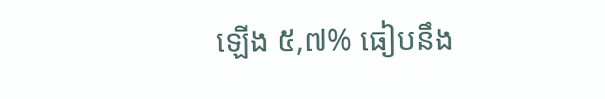ឡើង ៥,៧% ធៀបនឹង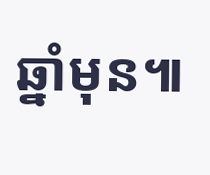ឆ្នាំមុន៕